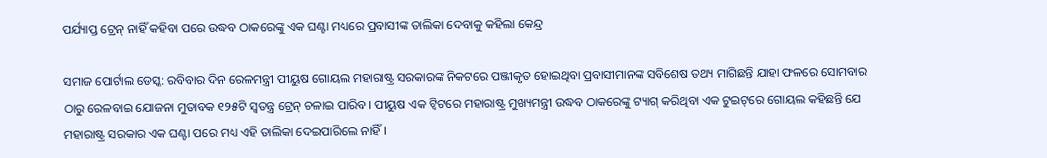ପର୍ଯ୍ୟାପ୍ତ ଟ୍ରେନ୍ ନାହିଁ କହିବା ପରେ ଉଦ୍ଧବ ଠାକରେଙ୍କୁ ଏକ ଘଣ୍ଟା ମଧ୍ୟରେ ପ୍ରବାସୀଙ୍କ ତାଲିକା ଦେବାକୁ କହିଲା କେନ୍ଦ୍ର

ସମାଜ ପୋର୍ଟାଲ ଡେସ୍କ: ରବିବାର ଦିନ ରେଳମନ୍ତ୍ରୀ ପୀୟୁଷ ଗୋୟଲ ମହାରାଷ୍ଟ୍ର ସରକାରଙ୍କ ନିକଟରେ ପଞ୍ଜୀକୃତ ହୋଇଥିବା ପ୍ରବାସୀମାନଙ୍କ ସବିଶେଷ ତଥ୍ୟ ମାଗିଛନ୍ତି ଯାହା ଫଳରେ ସୋମବାର ଠାରୁ ରେଳବାଇ ଯୋଜନା ମୁତାବକ ୧୨୫ଟି ସ୍ୱତନ୍ତ୍ର ଟ୍ରେନ୍ ଚଳାଇ ପାରିବ। ପୀୟୁଷ ଏକ ଟ୍ୱିଟରେ ମହାରାଷ୍ଟ୍ର ମୁଖ୍ୟମନ୍ତ୍ରୀ ଉଦ୍ଧବ ଠାକରେଙ୍କୁ ଟ୍ୟାଗ୍ କରିଥିବା ଏକ ଟୁଇଟ୍‌ରେ ଗୋୟଲ କହିଛନ୍ତି ଯେ ମହାରାଷ୍ଟ୍ର ସରକାର ଏକ ଘଣ୍ଟା ପରେ ମଧ୍ୟ ଏହି ତାଲିକା ଦେଇପାରିଲେ ନାହିଁ।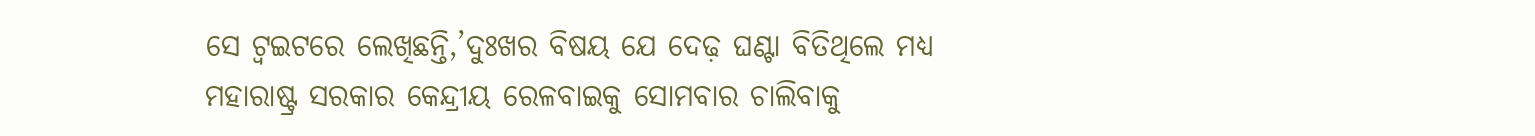ସେ ଟ୍ୱଇଟରେ ଲେଖିଛନ୍ତି,’ଦୁଃଖର ବିଷୟ ଯେ ଦେଢ଼ ଘଣ୍ଟା ବିତିଥିଲେ ମଧ୍ୟ ମହାରାଷ୍ଟ୍ର ସରକାର କେନ୍ଦ୍ରୀୟ ରେଳବାଇକୁ ସୋମବାର ଚାଲିବାକୁ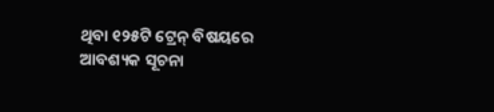ଥିବା ୧୨୫ଟି ଟ୍ରେନ୍ ବିଷୟରେ ଆବଶ୍ୟକ ସୂଚନା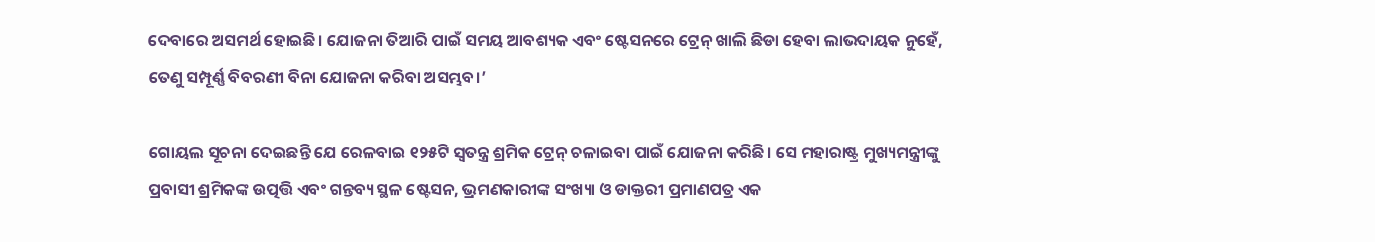ଦେବାରେ ଅସମର୍ଥ ହୋଇଛି। ଯୋଜନା ତିଆରି ପାଇଁ ସମୟ ଆବଶ୍ୟକ ଏବଂ ଷ୍ଟେସନରେ ଟ୍ରେନ୍ ଖାଲି ଛିଡା ହେବା ଲାଭଦାୟକ ନୁହେଁ, ତେଣୁ ସମ୍ପୂର୍ଣ୍ଣ ବିବରଣୀ ବିନା ଯୋଜନା କରିବା ଅସମ୍ଭବ।’

ଗୋୟଲ ସୂଚନା ଦେଇଛନ୍ତି ଯେ ରେଳବାଇ ୧୨୫ଟି ସ୍ୱତନ୍ତ୍ର ଶ୍ରମିକ ଟ୍ରେନ୍ ଚଳାଇବା ପାଇଁ ଯୋଜନା କରିଛି। ସେ ମହାରାଷ୍ଟ୍ର ମୁଖ୍ୟମନ୍ତ୍ରୀଙ୍କୁ ପ୍ରବାସୀ ଶ୍ରମିକଙ୍କ ଉତ୍ପତ୍ତି ଏବଂ ଗନ୍ତବ୍ୟ ସ୍ଥଳ ଷ୍ଟେସନ, ଭ୍ରମଣକାରୀଙ୍କ ସଂଖ୍ୟା ଓ ଡାକ୍ତରୀ ପ୍ରମାଣପତ୍ର ଏକ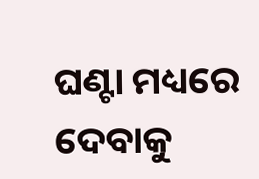ଘଣ୍ଟା ମଧ୍ୟରେ ଦେବାକୁ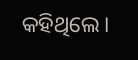କହିଥିଲେ।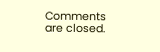Comments are closed.